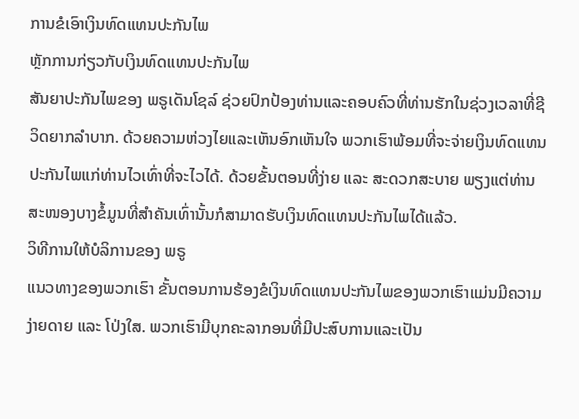ການຂໍເອົາເງິນທົດແທນປະກັນໄພ
ຫຼັກການກ່ຽວກັບເງິນທົດແທນປະກັນໄພ
ສັນຍາປະກັນໄພຂອງ ພຣູເດັນໂຊລ໌ ຊ່ວຍປົກປ້ອງທ່ານແລະຄອບຄົວທີ່ທ່ານຮັກໃນຊ່ວງເວລາທີ່ຊີວິດຍາກລຳບາກ. ດ້ວຍຄວາມຫ່ວງໄຍແລະເຫັນອົກເຫັນໃຈ ພວກເຮົາພ້ອມທີ່ຈະຈ່າຍເງິນທົດແທນປະກັນໄພແກ່ທ່ານໄວເທົ່າທີ່ຈະໄວໄດ້. ດ້ວຍຂັ້ນຕອນທີ່ງ່າຍ ແລະ ສະດວກສະບາຍ ພຽງແຕ່ທ່ານສະໜອງບາງຂໍ້ມູນທີ່ສຳຄັນເທົ່ານັ້ນກໍສາມາດຮັບເງິນທົດແທນປະກັນໄພໄດ້ແລ້ວ.
ວິທີການໃຫ້ບໍລິການຂອງ ພຣູ
ແນວທາງຂອງພວກເຮົາ ຂັ້ນຕອນການຮ້ອງຂໍເງິນທົດແທນປະກັນໄພຂອງພວກເຮົາແມ່ນມີຄວາມງ່າຍດາຍ ແລະ ໂປ່ງໃສ. ພວກເຮົາມີບຸກຄະລາກອນທີ່ມີປະສົບການແລະເປັນ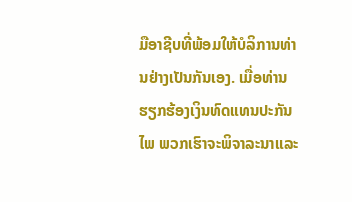ມືອາຊີບທີ່ພ້ອມໃຫ້ບໍລິການທ່ານຢ່າງເປັນກັນເອງ. ເມື່ອທ່ານຮຽກຮ້ອງເງິນທົດແທນປະກັນໄພ ພວກເຮົາຈະພິຈາລະນາແລະ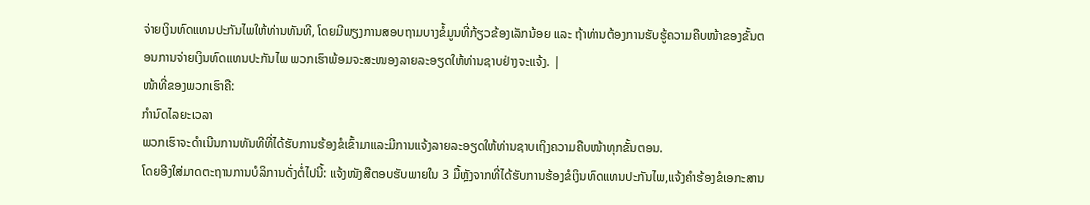ຈ່າຍເງິນທົດແທນປະກັນໄພໃຫ້ທ່ານທັນທີ, ໂດຍມີພຽງການສອບຖາມບາງຂໍ້ມູນທີ່ກ້ຽວຂ້ອງເລັກນ້ອຍ ແລະ ຖ້າທ່ານຕ້ອງການຮັບຮູ້ຄວາມຄືບໜ້າຂອງຂັ້ນຕອນການຈ່າຍເງິນທົດແທນປະກັນໄພ ພວກເຮົາພ້ອມຈະສະໜອງລາຍລະອຽດໃຫ້ທ່ານຊາບຢ່າງຈະແຈ້ງ. |
ໜ້າທີ່ຂອງພວກເຮົາຄື:
ກຳນົດໄລຍະເວລາ
ພວກເຮົາຈະດຳເນີນການທັນທີທີ່ໄດ້ຮັບການຮ້ອງຂໍເຂົ້າມາແລະມີການແຈ້ງລາຍລະອຽດໃຫ້ທ່ານຊາບເຖິງຄວາມຄືບໜ້າທຸກຂັ້ນຕອນ.
ໂດຍອີງໃສ່ມາດຕະຖານການບໍລິການດັ່ງຕໍ່ໄປນີ້: ແຈ້ງໜັງສືຕອບຮັບພາຍໃນ 3 ມື້ຫຼັງຈາກທີ່ໄດ້ຮັບການຮ້ອງຂໍເງິນທົດແທນປະກັນໄພ,ແຈ້ງຄຳຮ້ອງຂໍເອກະສານ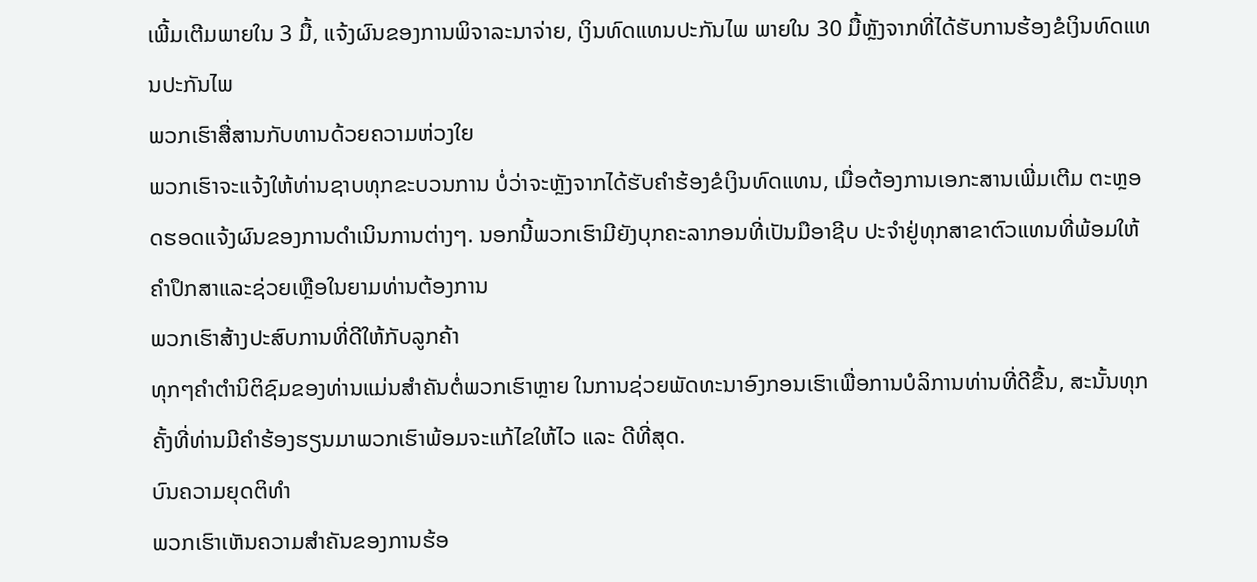ເພີ້ມເຕີມພາຍໃນ 3 ມື້, ແຈ້ງຜົນຂອງການພິຈາລະນາຈ່າຍ, ເງິນທົດແທນປະກັນໄພ ພາຍໃນ 30 ມື້ຫຼັງຈາກທີ່ໄດ້ຮັບການຮ້ອງຂໍເງິນທົດແທນປະກັນໄພ
ພວກເຮົາສື່ສານກັບທານດ້ວຍຄວາມຫ່ວງໃຍ
ພວກເຮົາຈະແຈ້ງໃຫ້ທ່ານຊາບທຸກຂະບວນການ ບໍ່ວ່າຈະຫຼັງຈາກໄດ້ຮັບຄຳຮ້ອງຂໍເງິນທົດແທນ, ເມື່ອຕ້ອງການເອກະສານເພີ່ມເຕີມ ຕະຫຼອດຮອດແຈ້ງຜົນຂອງການດຳເນິນການຕ່າງໆ. ນອກນີ້ພວກເຮົາມີຍັງບຸກຄະລາກອນທີ່ເປັນມືອາຊີບ ປະຈຳຢູ່ທຸກສາຂາຕົວແທນທີ່ພ້ອມໃຫ້ຄຳປຶກສາແລະຊ່ວຍເຫຼືອໃນຍາມທ່ານຕ້ອງການ
ພວກເຮົາສ້າງປະສົບການທີ່ດີໃຫ້ກັບລູກຄ້າ
ທຸກໆຄຳຕຳນິຕິຊົມຂອງທ່ານແມ່ນສຳຄັນຕໍ່ພວກເຮົາຫຼາຍ ໃນການຊ່ວຍພັດທະນາອົງກອນເຮົາເພື່ອການບໍລິການທ່ານທີ່ດີຂື້ນ, ສະນັ້ນທຸກຄັ້ງທີ່ທ່ານມີຄຳຮ້ອງຮຽນມາພວກເຮົາພ້ອມຈະແກ້ໄຂໃຫ້ໄວ ແລະ ດີທີ່ສຸດ.
ບົນຄວາມຍຸດຕິທຳ
ພວກເຮົາເຫັນຄວາມສຳຄັນຂອງການຮ້ອ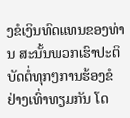ງຂໍເງິນທົດແທນຂອງທ່ານ ສະນັ້ນພວກເຮົາປະຕິບັດຕໍ່ທຸກໆການຮ້ອງຂໍຢ່າງເທົ່າທຽມກັນ ໂດ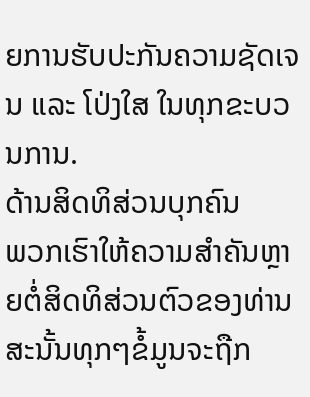ຍການຮັບປະກັນຄວາມຊັດເຈນ ແລະ ໂປ່ງໃສ ໃນທຸກຂະບວນການ.
ດ້ານສິດທິສ່ວນບຸກຄົນ
ພວກເຮົາໃຫ້ຄວາມສຳຄັນຫຼາຍຕໍ່ສິດທິສ່ວນຕົວຂອງທ່ານ ສະນັ້ນທຸກໆຂໍ້ມູນຈະຖືກ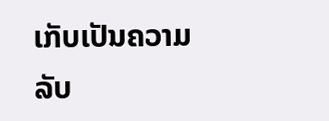ເກັບເປັນຄວາມລັບ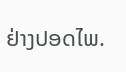ຢ່າງປອດໄພ.